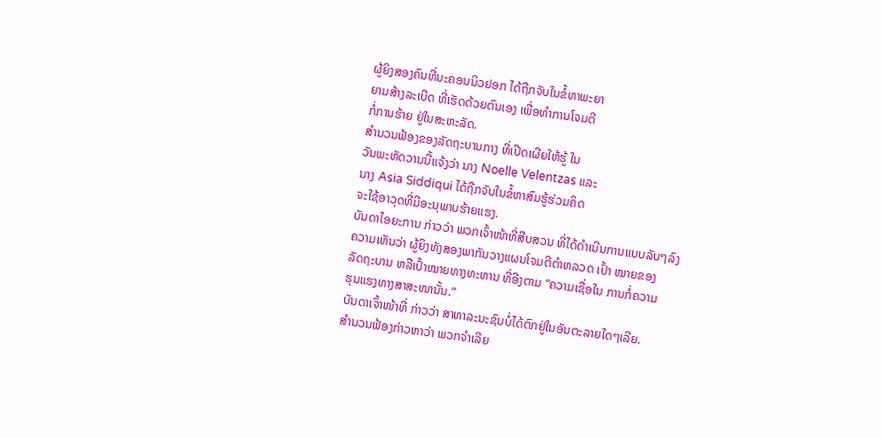ຜູ້ຍິງສອງຄົນທີ່ນະຄອນນິວຢອກ ໄດ້ຖືກຈັບໃນຂໍ້ຫາພະຍາ
ຍາມສ້າງລະເບີດ ທີ່ເຮັດດ້ວຍຕົນເອງ ເພື່ອທຳການໂຈມຕີ
ກໍ່ການຮ້າຍ ຢູ່ໃນສະຫະລັດ.
ສຳນວນຟ້ອງຂອງລັດຖະບານກາງ ທີ່ເປີດເຜີຍໃຫ້ຮູ້ ໃນ
ວັນພະຫັດວານນີ້ແຈ້ງວ່າ ນາງ Noelle Velentzas ແລະ
ນາງ Asia Siddiqui ໄດ້ຖືກຈັບໃນຂໍ້ຫາສົມຮູ້ຮ່ວມຄິດ
ຈະໃຊ້ອາວຸດທີ່ມີອະນຸພາບຮ້າຍແຮງ.
ບັນດາໄອຍະການ ກ່າວວ່າ ພວກເຈົ້າໜ້າທີ່ສືບສວນ ທີ່ໄດ້ດຳເນີນການແບບລັບໆລົງ
ຄວາມເຫັນວ່າ ຜູ້ຍິງທັງສອງພາກັນວາງແຜນໂຈມຕີຕຳຫລວດ ເປົ້າ ໝາຍຂອງ
ລັດຖະບານ ຫລືເປົ້າໝາຍທາງທະຫານ ທີ່ອີງຕາມ “ຄວາມເຊື່ອໃນ ການກໍ່ຄວາມ
ຮຸນແຮງທາງສາສະໜານັ້ນ.”
ບັນດາເຈົ້າໜ້າທີ່ ກ່າວວ່າ ສາທາລະນະຊົນບໍ່ໄດ້ຕົກຢູ່ໃນອັນຕະລາຍໃດໆເລີຍ.
ສຳນວນຟ້ອງກ່າວຫາວ່າ ພວກຈຳເລີຍ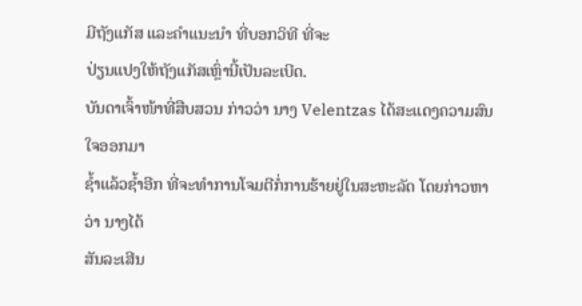ມີຖັງແກັສ ແລະຄຳແນະນຳ ທີ່ບອກວິທີ ທີ່ຈະ
ປ່ຽນແປງໃຫ້ຖັງແກັສເຫຼົ່ານີ້ເປັນລະເບີດ.
ບັນດາເຈົ້າໜ້າທີ່ສືບສວນ ກ່າວວ່າ ນາງ Velentzas ໄດ້ສະແດງຄວາມສົນໃຈອອກມາ
ຊໍ້າແລ້ວຊໍ້າອີກ ທີ່ຈະທຳການໂຈມຕີກໍ່ການຮ້າຍຢູ່ໃນສະຫະລັດ ໂດຍກ່າວຫາວ່າ ນາງໄດ້
ສັນລະເສີນ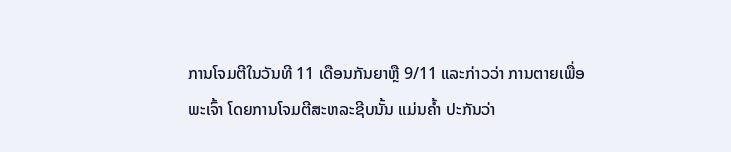ການໂຈມຕີໃນວັນທີ 11 ເດືອນກັນຍາຫຼື 9/11 ແລະກ່າວວ່າ ການຕາຍເພື່ອ
ພະເຈົ້າ ໂດຍການໂຈມຕີສະຫລະຊີບນັ້ນ ແມ່ນຄໍ້າ ປະກັນວ່າ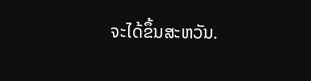ຈະໄດ້ຂຶ້ນສະຫວັນ.